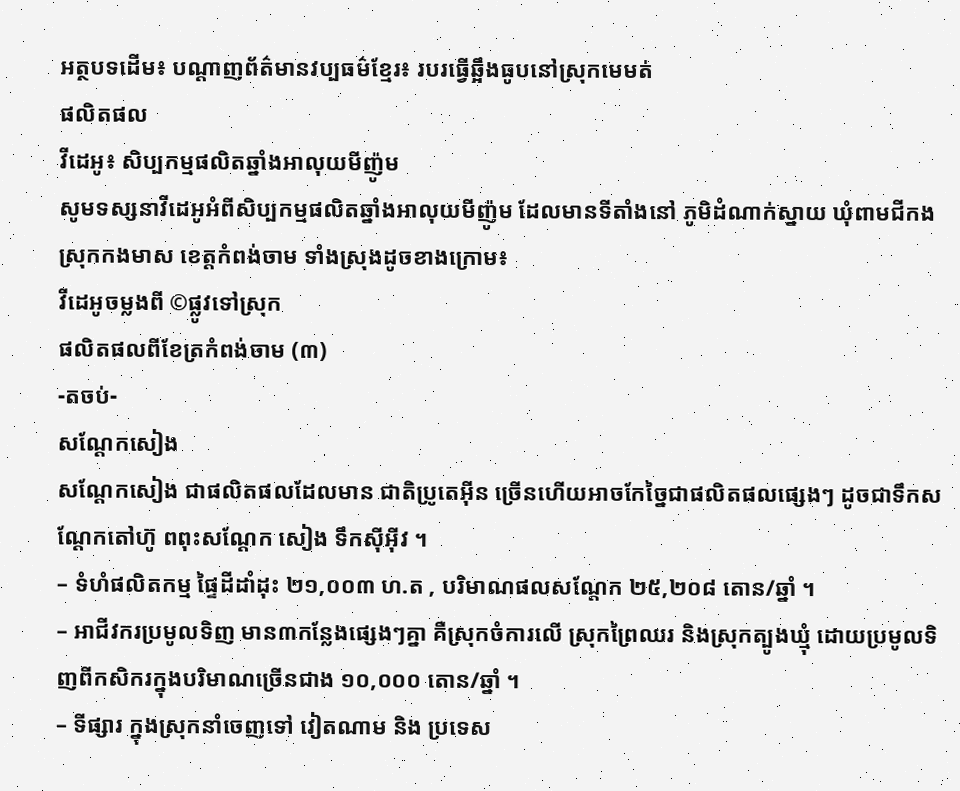អត្ថបទដើម៖ បណ្ដាញព័ត៌មានវប្បធម៌ខ្មែរ៖ របរធ្វើឆ្អឹងធូបនៅស្រុកមេមត់
ផលិតផល
វីដេអូ៖ សិប្បកម្មផលិតឆ្នាំងអាលុយមីញ៉ូម
សូមទស្សនាវីដេអូអំពីសិប្បកម្មផលិតឆ្នាំងអាលុយមីញ៉ូម ដែលមានទីតាំងនៅ ភូមិដំណាក់ស្នាយ ឃុំពាមជីកង ស្រុកកងមាស ខេត្តកំពង់ចាម ទាំងស្រុងដូចខាងក្រោម៖
វីដេអូចម្លងពី ©ផ្លូវទៅស្រុក
ផលិតផលពីខែត្រកំពង់ចាម (៣)
-តចប់-
សណ្ដែកសៀង
សណ្ដែកសៀង ជាផលិតផលដែលមាន ជាតិប្រូតេអ៊ីន ច្រើនហើយអាចកែច្នៃជាផលិតផលផ្សេងៗ ដូចជាទឹកសណ្ដែកតៅហ៊ូ ពពុះសណ្ដែក សៀង ទឹកស៊ីអ៊ីវ ។
– ទំហំផលិតកម្ម ផ្ទៃដីដាំដុះ ២១,០០៣ ហ.ត , បរិមាណផលសណ្តែក ២៥,២០៨ តោន/ឆ្នាំ ។
– អាជីវករប្រមូលទិញ មាន៣កន្លែងផ្សេងៗគ្នា គឺស្រុកចំការលើ ស្រុកព្រៃឈរ និងស្រុកត្បូងឃ្មុំ ដោយប្រមូលទិញពីកសិករក្នុងបរិមាណច្រើនជាង ១០,០០០ តោន/ឆ្នាំ ។
– ទីផ្សារ ក្នុងស្រុកនាំចេញទៅ វៀតណាម និង ប្រទេស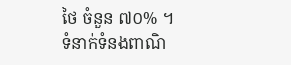ថៃ ចំនួន ៧០% ។
ទំនាក់ទំនងពាណិ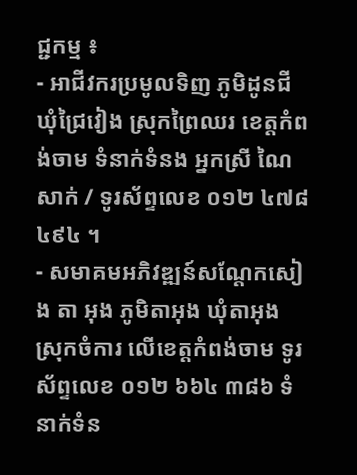ជ្ជកម្ម ៖
- អាជីវករប្រមូលទិញ ភូមិដូនជី ឃុំជ្រៃវៀង ស្រុកព្រៃឈរ ខេត្តកំពង់ចាម ទំនាក់ទំនង អ្នកស្រី ណៃ សាក់ / ទូរស័ព្ទលេខ ០១២ ៤៧៨ ៤៩៤ ។
- សមាគមអភិវឌ្ឍន៍សណ្តែកសៀង តា អុង ភូមិតាអុង ឃុំតាអុង ស្រុកចំការ លើខេត្តកំពង់ចាម ទូរស័ព្ទលេខ ០១២ ៦៦៤ ៣៨៦ ទំនាក់ទំន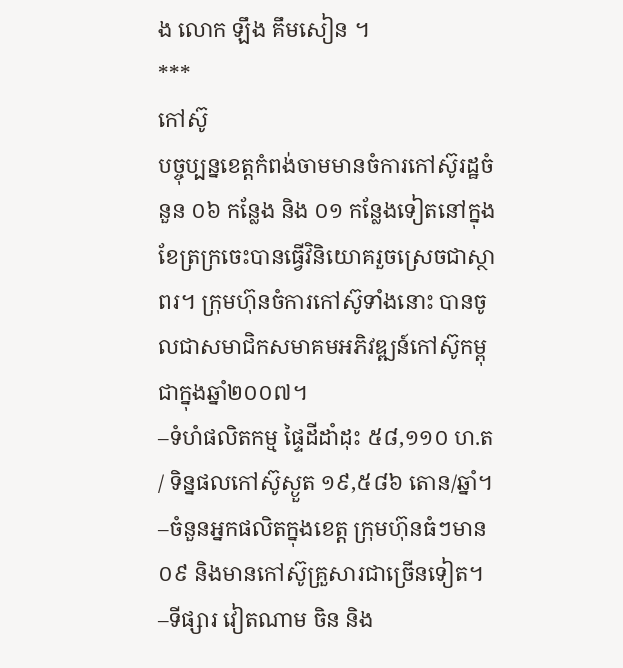ង លោក ឡឹង គឹមសៀន ។
***
កៅស៊ូ
បច្ចុប្បន្នខេត្តកំពង់ចាមមានចំការកៅស៊ូរដ្ឋចំនួន ០៦ កន្លែង និង ០១ កន្លែងទៀតនៅក្នុងខែត្រក្រចេះបានធ្វើវិនិយោគរួចស្រេចជាស្ថាពរ។ ក្រុមហ៊ុនចំការកៅស៊ូទាំងនោះ បានចូលជាសមាជិកសមាគមអភិវឌ្ឍន៍កៅស៊ូកម្ពុជាក្នុងឆ្នាំ២០០៧។
–ទំហំផលិតកម្ម ផ្ទៃដីដាំដុះ ៥៨,១១០ ហ.ត / ទិន្នផលកៅស៊ូស្ងួត ១៩,៥៨៦ តោន/ឆ្នាំ។
–ចំនួនអ្នកផលិតក្នុងខេត្ត ក្រុមហ៊ុនធំៗមាន ០៩ និងមានកៅស៊ូគ្រួសារជាច្រើនទៀត។
–ទីផ្សារ វៀតណាម ចិន និង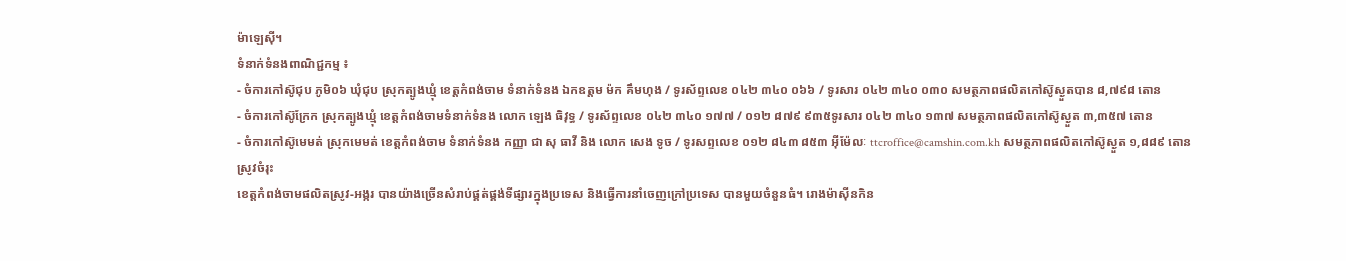ម៉ាឡេស៊ី។
ទំនាក់ទំនងពាណិជ្ជកម្ម ៖
- ចំការកៅស៊ូជុប ភូមិ០៦ ឃុំជុប ស្រុកត្បូងឃ្មុំ ខេត្តកំពង់ចាម ទំនាក់ទំនង ឯកឧត្តម ម៉ក គឹមហុង / ទូរស័ព្ទលេខ ០៤២ ៣៤០ ០៦៦ / ទូរសារ ០៤២ ៣៤០ ០៣០ សមត្ថភាពផលិតកៅស៊ូស្ងួតបាន ៨,៧៩៨ តោន
- ចំការកៅស៊ូក្រែក ស្រុកត្បូងឃ្មុំ ខេត្តកំពង់ចាមទំនាក់ទំនង លោក ឡេង ធិវុទ្ធ / ទូរស័ព្ទលេខ ០៤២ ៣៤០ ១៧៧ / ០១២ ៨៧៩ ៩៣៥ទូរសារ ០៤២ ៣៤០ ១៣៧ សមត្ថភាពផលិតកៅស៊ូស្ងួត ៣,៣៥៧ តោន
- ចំការកៅស៊ូមេមត់ ស្រុកមេមត់ ខេត្តកំពង់ចាម ទំនាក់ទំនង កញ្ញា ជា សុ ធាវី និង លោក សេង ទូច / ទូរសព្ទលេខ ០១២ ៨៤៣ ៨៥៣ អ៊ីម៉ែលៈ ttcroffice@camshin.com.kh សមត្ថភាពផលិតកៅស៊ូស្ងួត ១,៨៨៩ តោន
ស្រូវចំរុះ
ខេត្តកំពង់ចាមផលិតស្រូវ-អង្ករ បានយ៉ាងច្រើនសំរាប់ផ្គត់ផ្គង់ទីផ្សារក្នុងប្រទេស និងធ្វើការនាំចេញក្រៅប្រទេស បានមួយចំនួនធំ។ រោងម៉ាស៊ីនកិន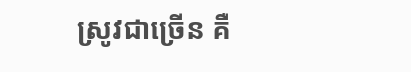ស្រូវជាច្រើន គឺ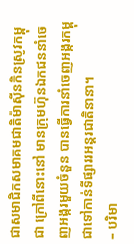ជាសមាជិកសមាគមជាតិម៉ាស៊ីនកិនស្រូវកម្ពុជា ក្រៅពីនោះនៅ មានក្រុមហ៊ុនឯកជននាំចេញអង្ករមួយចំនួន បានធ្វើការនាំចេញអង្ករកម្ពុជាទៅកាន់ទីផ្សាររអន្តរជាតិនានា។
– បរិមា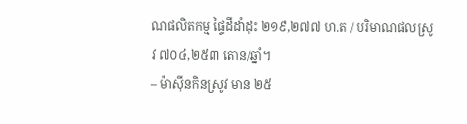ណផលិតកម្ម ផ្ទៃដីដាំដុះ ២១៩,២៧៧ ហ.ត / បរិមាណផលស្រូវ ៧០៤,២៥៣ តោន/ឆ្នាំ។
– ម៉ាស៊ីនកិនស្រូវ មាន ២៥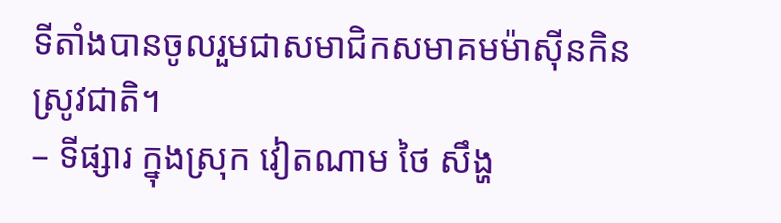ទីតាំងបានចូលរួមជាសមាជិកសមាគមម៉ាស៊ីនកិនស្រូវជាតិ។
– ទីផ្សារ ក្នុងស្រុក វៀតណាម ថៃ សឹង្ហ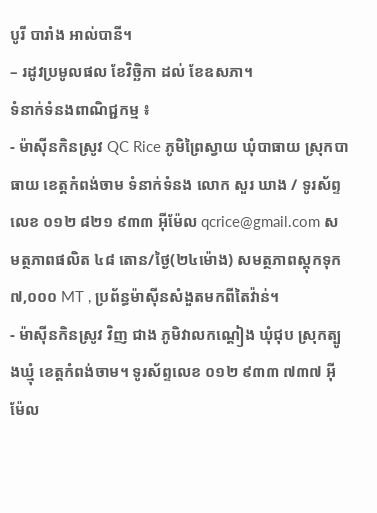បូរី បារាំង អាល់បានី។
– រដូវប្រមូលផល ខែវិច្ឆិកា ដល់ ខែឧសភា។
ទំនាក់ទំនងពាណិជ្ជកម្ម ៖
- ម៉ាស៊ីនកិនស្រូវ QC Rice ភូមិព្រៃស្វាយ ឃុំបាធាយ ស្រុកបាធាយ ខេត្តកំពង់ចាម ទំនាក់ទំនង លោក សួរ ឃាង / ទូរស័ព្ទលេខ ០១២ ៨២១ ៩៣៣ អ៊ីម៉ែល qcrice@gmail.com សមត្ថភាពផលិត ៤៨ តោន/ថ្ងៃ(២៤ម៉ោង) សមត្ថភាពស្តុកទុក ៧,០០០ MT , ប្រព័ន្ធម៉ាស៊ីនសំងួតមកពីតៃវ៉ាន់។
- ម៉ាស៊ីនកិនស្រូវ វិញ ជាង ភូមិវាលកណ្តៀង ឃុំជុប ស្រុកត្បូងឃ្មុំ ខេត្តកំពង់ចាម។ ទូរស័ព្ទលេខ ០១២ ៩៣៣ ៧៣៧ អ៊ីម៉ែល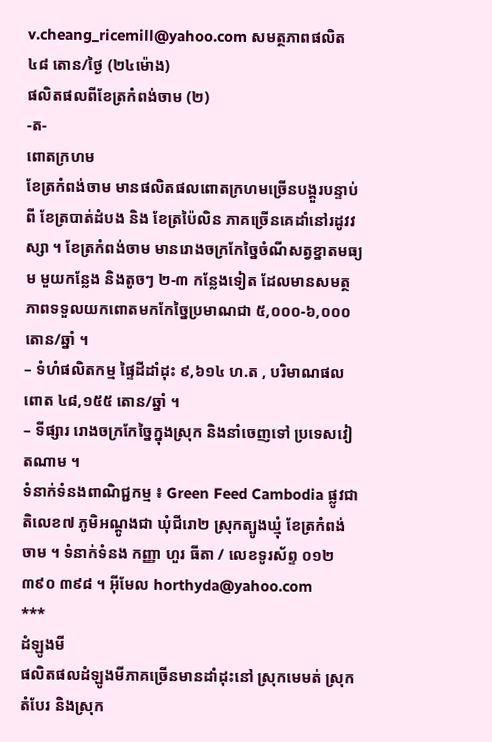v.cheang_ricemill@yahoo.com សមត្ថភាពផលិត ៤៨ តោន/ថ្ងៃ (២៤ម៉ោង)
ផលិតផលពីខែត្រកំពង់ចាម (២)
-ត-
ពោតក្រហម
ខែត្រកំពង់ចាម មានផលិតផលពោតក្រហមច្រើនបង្គួរបន្ទាប់ពី ខែត្របាត់ដំបង និង ខែត្រប៉ៃលិន ភាគច្រើនគេដាំនៅរដូវវស្សា ។ ខែត្រកំពង់ចាម មានរោងចក្រកែច្នៃចំណីសត្វខ្នាតមធ្យម មួយកន្លែង និងតូចៗ ២-៣ កន្លែងទៀត ដែលមានសមត្ថភាពទទួលយកពោតមកកែច្នៃប្រមាណជា ៥,០០០-៦,០០០ តោន/ឆ្នាំ ។
– ទំហំផលិតកម្ម ផ្ទៃដីដាំដុះ ៩,៦១៤ ហ.ត , បរិមាណផលពោត ៤៨,១៥៥ តោន/ឆ្នាំ ។
– ទីផ្សារ រោងចក្រកែច្នៃក្នុងស្រុក និងនាំចេញទៅ ប្រទេសវៀតណាម ។
ទំនាក់ទំនងពាណិជ្ជកម្ម ៖ Green Feed Cambodia ផ្លូវជាតិលេខ៧ ភូមិអណ្តូងជា ឃុំជីរោ២ ស្រុកត្បូងឃ្មុំ ខែត្រកំពង់ចាម ។ ទំនាក់ទំនង កញ្ញា ហួរ ធីតា / លេខទូរស័ព្ទ ០១២ ៣៩០ ៣៩៨ ។ អ៊ីមែល horthyda@yahoo.com
***
ដំឡូងមី
ផលិតផលដំឡូងមីភាគច្រើនមានដាំដុះនៅ ស្រុកមេមត់ ស្រុកតំបែរ និងស្រុក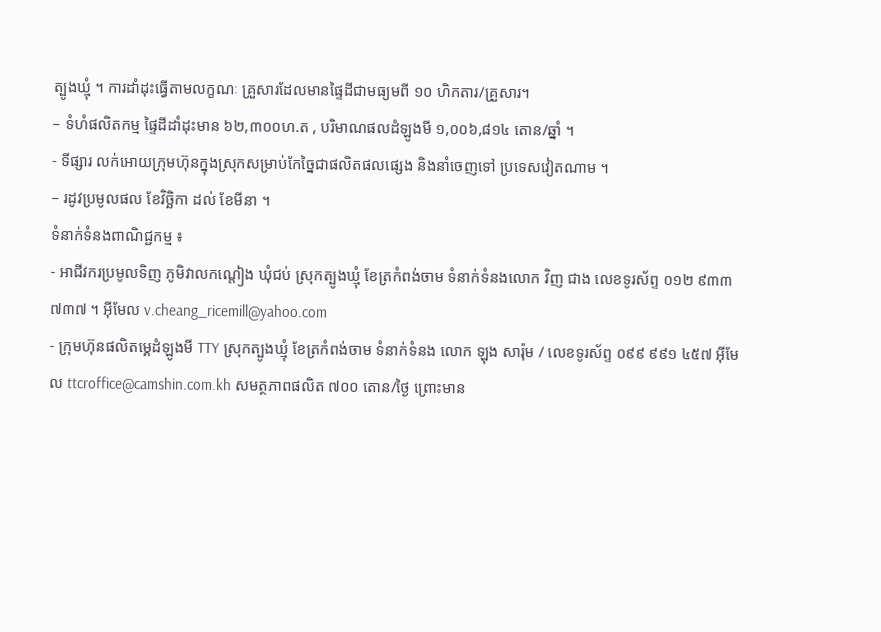ត្បូងឃ្មុំ ។ ការដាំដុះធ្វើតាមលក្ខណៈ គ្រួសារដែលមានផ្ទៃដីជាមធ្យមពី ១០ ហិកតារ/គ្រួសារ។
– ទំហំផលិតកម្ម ផ្ទៃដីដាំដុះមាន ៦២,៣០០ហ.ត , បរិមាណផលដំឡូងមី ១,០០៦,៨១៤ តោន/ឆ្នាំ ។
- ទីផ្សារ លក់អោយក្រុមហ៊ុនក្នុងស្រុកសម្រាប់កែច្នៃជាផលិតផលផ្សេង និងនាំចេញទៅ ប្រទេសវៀតណាម ។
– រដូវប្រមូលផល ខែវិច្ឆិកា ដល់ ខែមីនា ។
ទំនាក់ទំនងពាណិជ្ជកម្ម ៖
- អាជីវករប្រមូលទិញ ភូមិវាលកណ្តៀង ឃុំជប់ ស្រុកត្បូងឃ្មុំ ខែត្រកំពង់ចាម ទំនាក់ទំនងលោក វិញ ជាង លេខទូរស័ព្ទ ០១២ ៩៣៣ ៧៣៧ ។ អ៊ីមែល v.cheang_ricemill@yahoo.com
- ក្រុមហ៊ុនផលិតម្គេដំឡូងមី TTY ស្រុកត្បូងឃ្មុំ ខែត្រកំពង់ចាម ទំនាក់ទំនង លោក ឡុង សារ៉ុម / លេខទូរស័ព្ទ ០៩៩ ៩៩១ ៤៥៧ អ៊ីមែល ttcroffice@camshin.com.kh សមត្ថភាពផលិត ៧០០ តោន/ថ្ងៃ ព្រោះមាន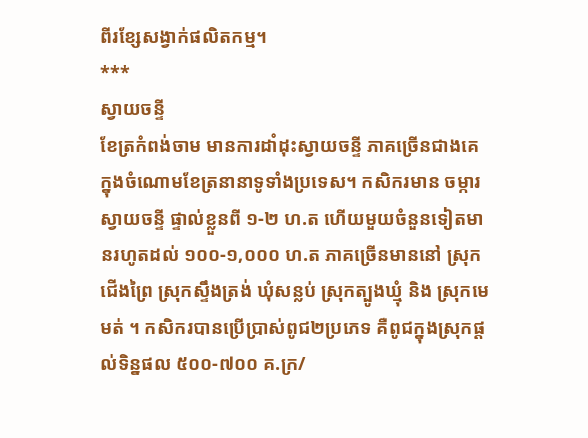ពីរខ្សែសង្វាក់ផលិតកម្ម។
***
ស្វាយចន្ទី
ខែត្រកំពង់ចាម មានការដាំដុះស្វាយចន្ទី ភាគច្រើនជាងគេក្នុងចំណោមខែត្រនានាទូទាំងប្រទេស។ កសិករមាន ចម្ការស្វាយចន្ទី ផ្ទាល់ខ្លួនពី ១-២ ហ.ត ហើយមួយចំនួនទៀតមានរហូតដល់ ១០០-១,០០០ ហ.ត ភាគច្រើនមាននៅ ស្រុកជើងព្រៃ ស្រុកស្ទឹងត្រង់ ឃុំសន្លប់ ស្រុកត្បូងឃ្មុំ និង ស្រុកមេមត់ ។ កសិករបានប្រើប្រាស់ពូជ២ប្រភេទ គឺពូជក្នុងស្រុកផ្ដល់ទិន្នផល ៥០០-៧០០ គ.ក្រ/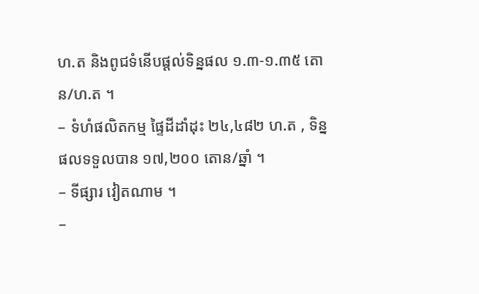ហ.ត និងពូជទំនើបផ្ដល់ទិន្នផល ១.៣-១.៣៥ តោន/ហ.ត ។
– ទំហំផលិតកម្ម ផ្ទៃដីដាំដុះ ២៤,៤៨២ ហ.ត , ទិន្នផលទទួលបាន ១៧,២០០ តោន/ឆ្នាំ ។
– ទីផ្សារ វៀតណាម ។
–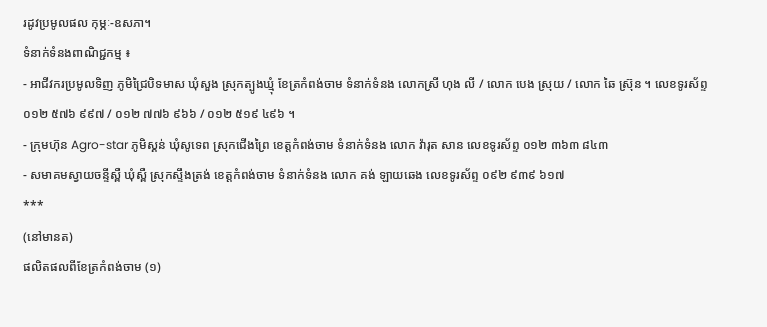រដូវប្រមូលផល កុម្ភៈ-ឧសភា។
ទំនាក់ទំនងពាណិជ្ជកម្ម ៖
- អាជីវករប្រមូលទិញ ភូមិជ្រៃបិទមាស ឃុំសួង ស្រុកត្បូងឃ្មុំ ខែត្រកំពង់ចាម ទំនាក់ទំនង លោកស្រី ហុង លី / លោក បេង ស្រុយ / លោក ឆៃ ស៊្រុន ។ លេខទូរស័ព្ទ ០១២ ៥៧៦ ៩៩៧ / ០១២ ៧៧៦ ៩៦៦ / ០១២ ៥១៩ ៤៩៦ ។
- ក្រុមហ៊ុន Agro-star ភូមិស្គន់ ឃុំសូទេព ស្រុកជើងព្រៃ ខេត្តកំពង់ចាម ទំនាក់ទំនង លោក វ៉ារុត សាន លេខទូរស័ព្ទ ០១២ ៣៦៣ ៨៤៣
- សមាគមស្វាយចន្ទីស្ពឺ ឃុំស្ពឺ ស្រុកស្ទឹងត្រង់ ខេត្តកំពង់ចាម ទំនាក់ទំនង លោក គង់ ឡាយឆេង លេខទូរស័ព្ទ ០៩២ ៩៣៩ ៦១៧
***
(នៅមានត)
ផលិតផលពីខែត្រកំពង់ចាម (១)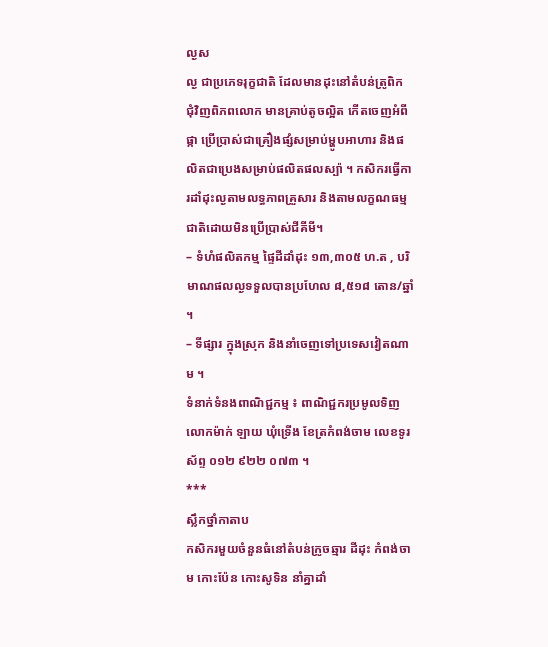ល្ងស
ល្ង ជាប្រភេទរុក្ខជាតិ ដែលមានដុះនៅតំបន់ត្រូពិក ជុំវិញពិភពលោក មានគ្រាប់តូចល្អិត កើតចេញអំពីផ្កា ប្រើប្រាស់ជាគ្រឿងផ្សំសម្រាប់ម្ហូបអាហារ និងផលិតជាប្រេងសម្រាប់ផលិតផលស្ប៉ា ។ កសិករធ្វើការដាំដុះល្ងតាមលទ្ធភាពគ្រួសារ និងតាមលក្ខណធម្មជាតិដោយមិនប្រើប្រាស់ជីគីមី។
– ទំហំផលិតកម្ម ផ្ទៃដីដាំដុះ ១៣,៣០៥ ហ.ត , បរិមាណផលល្ងទទួលបានប្រហែល ៨,៥១៨ តោន/ឆ្នាំ ។
– ទីផ្សារ ក្នុងស្រុក និងនាំចេញទៅប្រទេសវៀតណាម ។
ទំនាក់ទំនងពាណិជ្ជកម្ម ៖ ពាណិជ្ជករប្រមូលទិញ លោកម៉ាក់ ឡាយ ឃុំទ្រើង ខែត្រកំពង់ចាម លេខទូរស័ព្ទ ០១២ ៩២២ ០៧៣ ។
***
ស្លឹកថ្នាំកាតាប
កសិករមួយចំនួនធំនៅតំបន់ក្រូចឆ្មារ ដីដុះ កំពង់ចាម កោះប៉ែន កោះសូទិន នាំគ្នាដាំ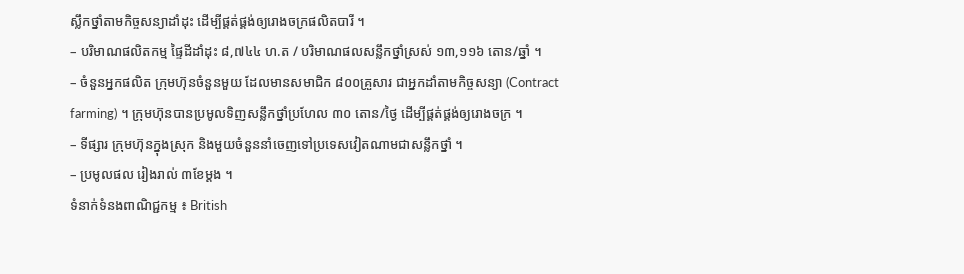ស្លឹកថ្នាំតាមកិច្ចសន្យាដាំដុះ ដើម្បីផ្គត់ផ្គង់ឲ្យរោងចក្រផលិតបារី ។
– បរិមាណផលិតកម្ម ផ្ទៃដីដាំដុះ ៨,៧៤៤ ហ.ត / បរិមាណផលសន្លឹកថ្នាំស្រស់ ១៣,១១៦ តោន/ឆ្នាំ ។
– ចំនួនអ្នកផលិត ក្រុមហ៊ុនចំនួនមួយ ដែលមានសមាជិក ៨០០គ្រួសារ ជាអ្នកដាំតាមកិច្ចសន្យា (Contract farming) ។ ក្រុមហ៊ុនបានប្រមូលទិញសន្លឹកថ្នាំប្រហែល ៣០ តោន/ថ្ងៃ ដើម្បីផ្គត់ផ្គង់ឲ្យរោងចក្រ ។
– ទីផ្សារ ក្រុមហ៊ុនក្នុងស្រុក និងមួយចំនួននាំចេញទៅប្រទេសវៀតណាមជាសន្លឹកថ្នាំ ។
– ប្រមូលផល រៀងរាល់ ៣ខែម្ដង ។
ទំនាក់ទំនងពាណិជ្ជកម្ម ៖ British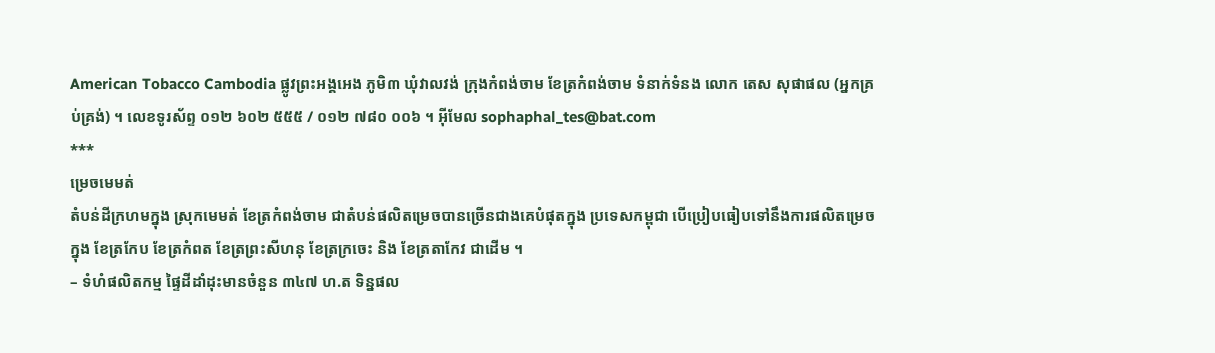American Tobacco Cambodia ផ្លូវព្រះអង្គអេង ភូមិ៣ ឃុំវាលវង់ ក្រុងកំពង់ចាម ខែត្រកំពង់ចាម ទំនាក់ទំនង លោក តេស សុផាផល (អ្នកគ្រប់គ្រង់) ។ លេខទូរស័ព្ទ ០១២ ៦០២ ៥៥៥ / ០១២ ៧៨០ ០០៦ ។ អ៊ីមែល sophaphal_tes@bat.com
***
ម្រេចមេមត់
តំបន់ដីក្រហមក្នុង ស្រុកមេមត់ ខែត្រកំពង់ចាម ជាតំបន់ផលិតម្រេចបានច្រើនជាងគេបំផុតក្នុង ប្រទេសកម្ពុជា បើប្រៀបធៀបទៅនឹងការផលិតម្រេចក្នុង ខែត្រកែប ខែត្រកំពត ខែត្រព្រះសីហនុ ខែត្រក្រចេះ និង ខែត្រតាកែវ ជាដើម ។
– ទំហំផលិតកម្ម ផ្ទៃដីដាំដុះមានចំនួន ៣៤៧ ហ.ត ទិន្នផល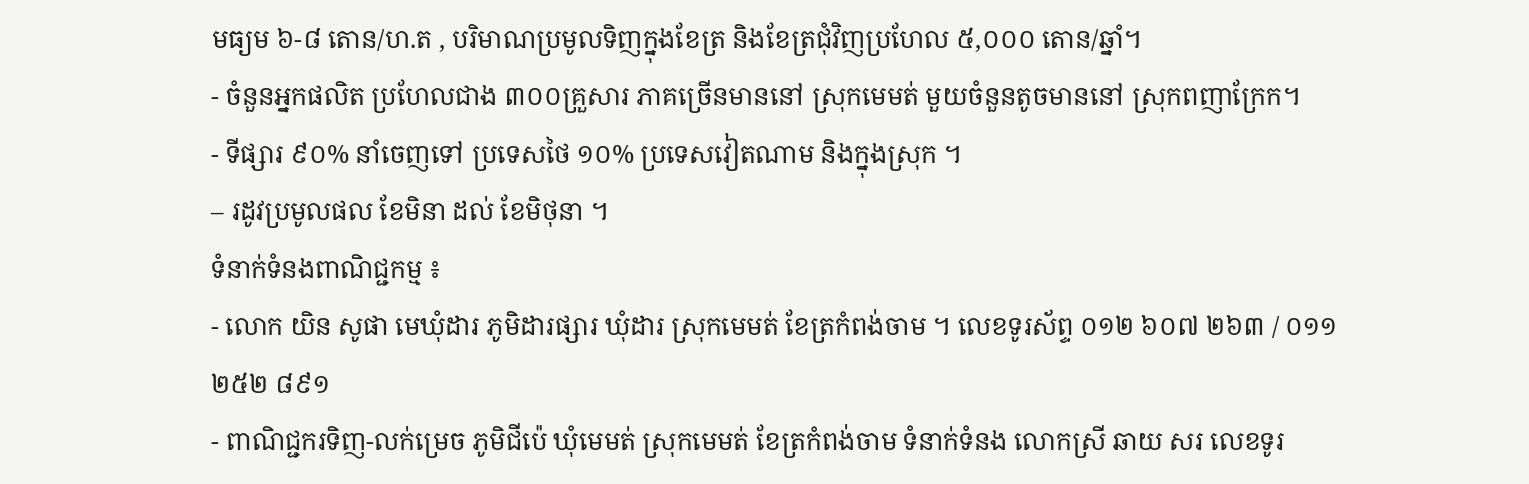មធ្យម ៦-៨ តោន/ហ.ត , បរិមាណប្រមូលទិញក្នុងខែត្រ និងខែត្រជុំវិញប្រហែល ៥,០០០ តោន/ឆ្នាំ។
- ចំនួនអ្នកផលិត ប្រហែលជាង ៣០០គ្រួសារ ភាគច្រើនមាននៅ ស្រុកមេមត់ មួយចំនួនតូចមាននៅ ស្រុកពញាក្រែក។
- ទីផ្សារ ៩០% នាំចេញទៅ ប្រទេសថៃ ១០% ប្រទេសវៀតណាម និងក្នុងស្រុក ។
– រដូវប្រមូលផល ខែមិនា ដល់ ខែមិថុនា ។
ទំនាក់ទំនងពាណិជ្ជកម្ម ៖
- លោក យិន សូផា មេឃុំដារ ភូមិដារផ្សារ ឃុំដារ ស្រុកមេមត់ ខែត្រកំពង់ចាម ។ លេខទូរស័ព្ទ ០១២ ៦០៧ ២៦៣ / ០១១ ២៥២ ៨៩១
- ពាណិជ្ជករទិញ-លក់ម្រេច ភូមិជីប៉េ ឃុំមេមត់ ស្រុកមេមត់ ខែត្រកំពង់ចាម ទំនាក់ទំនង លោកស្រី ឆាយ សរ លេខទូរ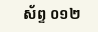ស័ព្ទ ០១២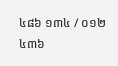៤៨៦ ១៣៤ / ០១២ ៤៣៦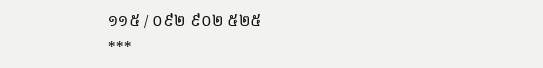១១៥ / ០៩២ ៩០២ ៥២៥
***